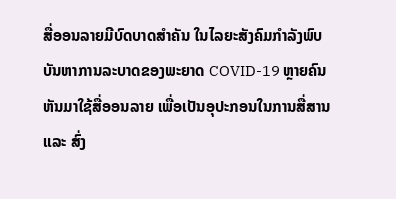ສື່ອອນລາຍມີບົດບາດສຳຄັນ ໃນໄລຍະສັງຄົມກຳລັງພົບບັນຫາການລະບາດຂອງພະຍາດ COVID-19 ຫຼາຍຄົນຫັນມາໃຊ້ສື່ອອນລາຍ ເພື່ອເປັນອຸປະກອນໃນການສື່ສານ ແລະ ສົ່ງ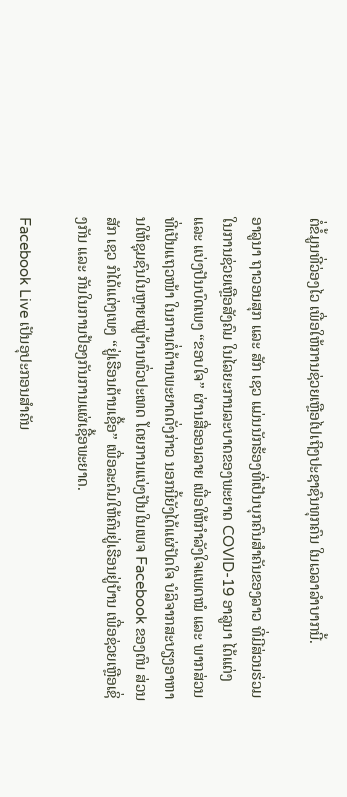ຕໍ່ຂໍ້ມູນທີ່ວ່ອງໄວ ເພື່ອໃຫ້ການຊ່ວຍເຫຼືອໄປເຖິງປະຊາຊົນທຸກຄົນ ໃນເວລາລຳບາກນີ້.

ອາລູນາ ຖາວອນສຸກ ແລະ ສັກ ເຊວ ແມ່ນນັກຮ້ອງທີ່ເປັນບຸກຄົນສຳຄັນຂອງລາວ ທີ່ມີສ່ວນຮ່ວມໃນການຊ່ວຍເຫຼືອສັງຄົມ ໃນໄລຍະການລະບາດຂອງພະຍາດ COVID-19 ອາລູນາ ໄດ້ແຕ່ງ ແລະ ແບ່ງປັນບົດເພງ “ຂອບໃຈ” ຜ່ານສື່ອອນລາຍ ເພື່ອໃຫ້ກຳລັງໃຈແພດໝໍ ແລະ ພາກສ່ວນທີ່ເປັນແຖວໜ້າ ໃນການຕໍ່ຕ້ານພະຍາດດັ່ງກ່າວ ນອກນີ້ຍັງໄດ້ແຜ່ປັດໃຈ ບໍລິຈາກສະບຽງອາຫານໃຫ້ຊຸມຊົນໃນຫຼາຍໝູ່ບ້ານທົ່ວປະເທດ ໂດຍການແບ່ງປັນໃນເພຈ Facebook ຂອງຕົນ ສ່ວນ ສັກ ເຊວ ກໍໄດ້ແຕ່ງເພງ “ຢູ່ເຮືອນຕ້ານເຊື້ອ” ເພື່ອລະດົມໃຫ້ຄົນຢູ່ເຮືອນຢູ່ບ້ານ ເພື່ອຊ່ວຍເຫຼືອເຊິ່ງກັນ ແລະ ກັນໃນການປ້ອງກັນການແຜ່ເຊື້ອພະຍາດ.

Facebook Live ເປັນອຸປະກອນສຳຄັນ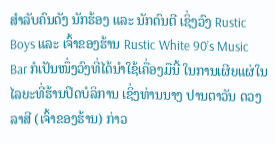ສຳລັບຄົນດັງ ນັກຮ້ອງ ແລະ ນັກດົນຕີ ເຊິ່ງວົງ Rustic Boys ແລະ ເຈົ້າຂອງຮ້ານ Rustic White 90’s Music Bar ກໍເປັນໜຶ່ງວົງທີ່ໄດ້ນຳໃຊ້ເຄື່ອງມືນີ້ ໃນການເຜີຍແຜ່ໃນໄລຍະທີ່ຮ້ານປິດບໍລິການ ເຊິ່ງທ່ານນາງ ປານຕາວັນ ດວງລາສີ (ເຈົ້າຂອງຮ້ານ) ກ່າວ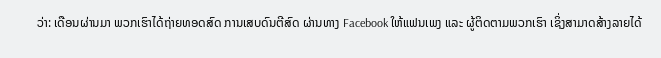ວ່າ: ເດືອນຜ່ານມາ ພວກເຮົາໄດ້ຖ່າຍທອດສົດ ການເສບດົນຕີສົດ ຜ່ານທາງ Facebook ໃຫ້ແຟນເພງ ແລະ ຜູ້ຕິດຕາມພວກເຮົາ ເຊິ່ງສາມາດສ້າງລາຍໄດ້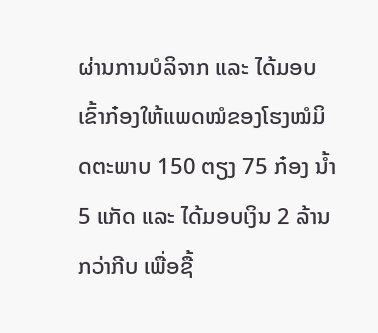ຜ່ານການບໍລິຈາກ ແລະ ໄດ້ມອບເຂົ້າກ໋ອງໃຫ້ແພດໝໍຂອງໂຮງໝໍມິດຕະພາບ 150 ຕຽງ 75 ກ໋ອງ ນ້ຳ 5 ແກັດ ແລະ ໄດ້ມອບເງິນ 2 ລ້ານກວ່າກີບ ເພື່ອຊື້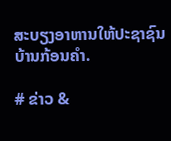ສະບຽງອາຫານໃຫ້ປະຊາຊົນບ້ານກ້ອນຄຳ.

# ຂ່າວ &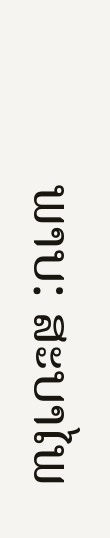ພາບ: ສະບາໄພ